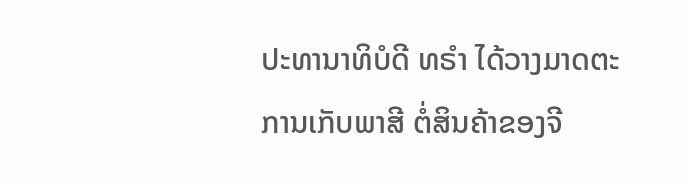ປະທານາທິບໍດີ ທຣຳ ໄດ້ວາງມາດຕະການເກັບພາສີ ຕໍ່ສິນຄ້າຂອງຈີ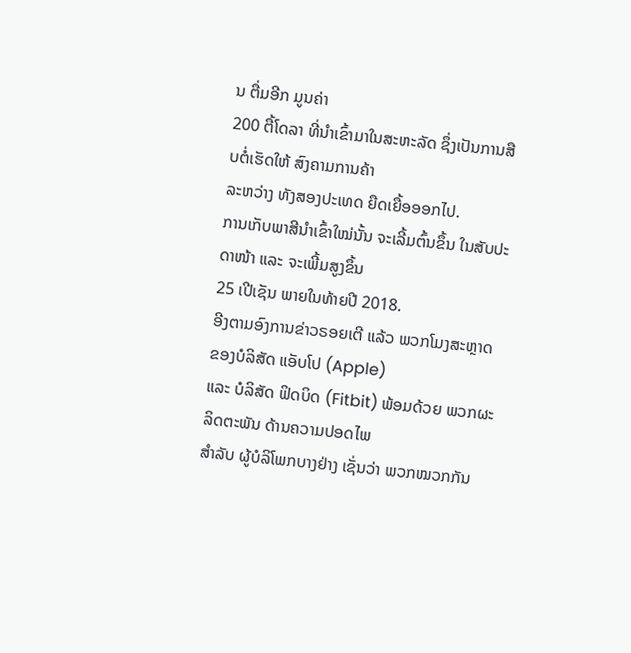ນ ຕື່ມອີກ ມູນຄ່າ
200 ຕື້ໂດລາ ທີ່ນຳເຂົ້າມາໃນສະຫະລັດ ຊຶ່ງເປັນການສືບຕໍ່ເຮັດໃຫ້ ສົງຄາມການຄ້າ
ລະຫວ່າງ ທັງສອງປະເທດ ຍືດເຍື້ອອອກໄປ.
ການເກັບພາສີນຳເຂົ້າໃໝ່ນັ້ນ ຈະເລີ້ມຕົ້ນຂຶ້ນ ໃນສັບປະດາໜ້າ ແລະ ຈະເພີ້ມສູງຂຶ້ນ
25 ເປີເຊັນ ພາຍໃນທ້າຍປີ 2018.
ອີງຕາມອົງການຂ່າວຣອຍເຕີ ແລ້ວ ພວກໂມງສະຫຼາດ ຂອງບໍລິສັດ ແອັບໂປ (Apple)
ແລະ ບໍລິສັດ ຟິດບິດ (Fitbit) ພ້ອມດ້ວຍ ພວກຜະລິດຕະພັນ ດ້ານຄວາມປອດໄພ
ສຳລັບ ຜູ້ບໍລິໂພກບາງຢ່າງ ເຊັ່ນວ່າ ພວກໝວກກັນ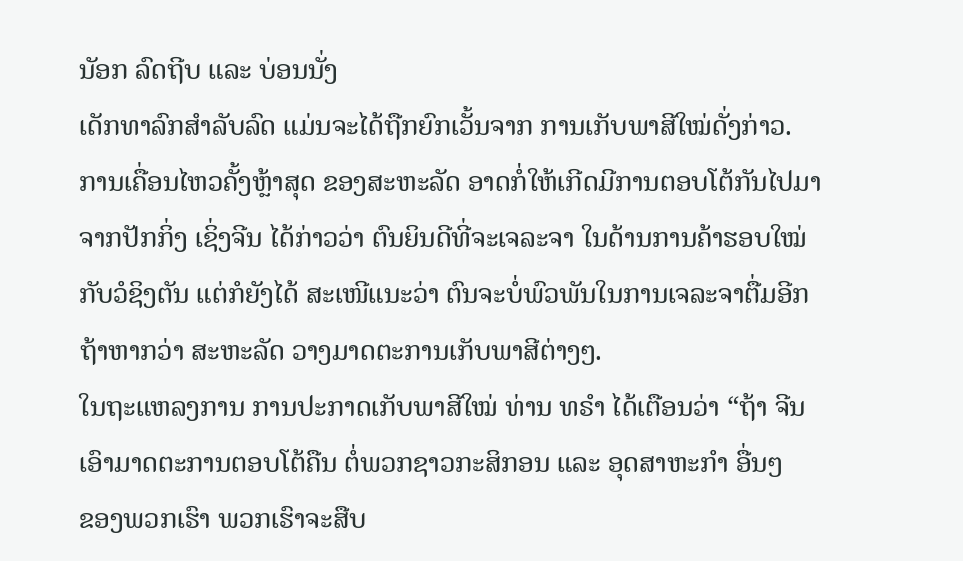ນັອກ ລົດຖີບ ແລະ ບ່ອນນັ່ງ
ເດັກທາລົກສຳລັບລົດ ແມ່ນຈະໄດ້ຖືກຍົກເວັ້ນຈາກ ການເກັບພາສີໃໝ່ດັ່ງກ່າວ.
ການເຄື່ອນໄຫວຄັ້ງຫຼ້າສຸດ ຂອງສະຫະລັດ ອາດກໍ່ໃຫ້ເກີດມີການຕອບໂຕ້ກັນໄປມາ
ຈາກປັກກິ່ງ ເຊິ່ງຈີນ ໄດ້ກ່າວວ່າ ຕົນຍິນດີທີ່ຈະເຈລະຈາ ໃນດ້ານການຄ້າຮອບໃໝ່
ກັບວໍຊິງຕັນ ແຕ່ກໍຍັງໄດ້ ສະເໜີແນະວ່າ ຕົນຈະບໍ່ພົວພັນໃນການເຈລະຈາຕື່ມອີກ
ຖ້າຫາກວ່າ ສະຫະລັດ ວາງມາດຕະການເກັບພາສີຕ່າງໆ.
ໃນຖະແຫລງການ ການປະກາດເກັບພາສີໃໝ່ ທ່ານ ທຣຳ ໄດ້ເຕືອນວ່າ “ຖ້າ ຈີນ
ເອົາມາດຕະການຕອບໂຕ້ຄືນ ຕໍ່ພວກຊາວກະສິກອນ ແລະ ອຸດສາຫະກຳ ອື່ນໆ
ຂອງພວກເຮົາ ພວກເຮົາຈະສືບ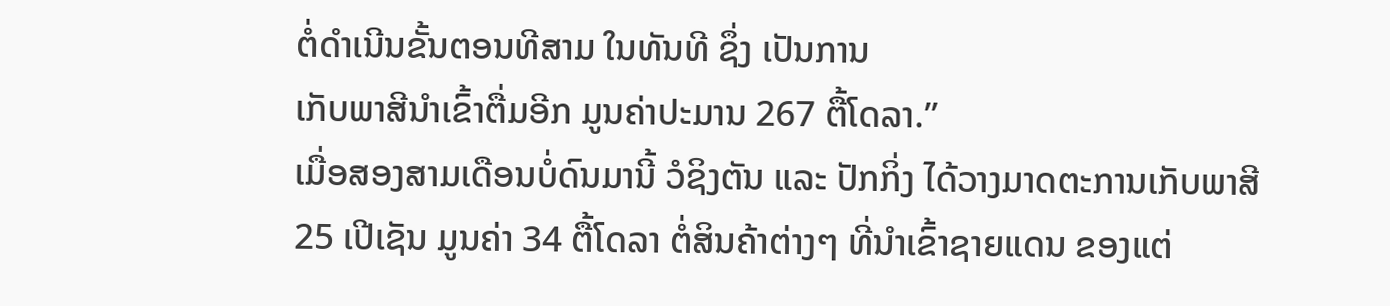ຕໍ່ດຳເນີນຂັ້ນຕອນທີສາມ ໃນທັນທີ ຊຶ່ງ ເປັນການ
ເກັບພາສີນຳເຂົ້າຕື່ມອີກ ມູນຄ່າປະມານ 267 ຕື້ໂດລາ.”
ເມື່ອສອງສາມເດືອນບໍ່ດົນມານີ້ ວໍຊິງຕັນ ແລະ ປັກກິ່ງ ໄດ້ວາງມາດຕະການເກັບພາສີ
25 ເປີເຊັນ ມູນຄ່າ 34 ຕື້ໂດລາ ຕໍ່ສິນຄ້າຕ່າງໆ ທີ່ນຳເຂົ້າຊາຍແດນ ຂອງແຕ່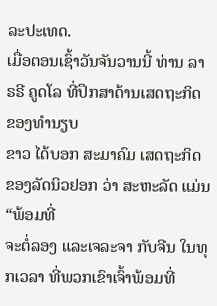ລະປະເທດ.
ເມື່ອຕອນເຊົ້າວັນຈັນວານນີ້ ທ່ານ ລາຣຣີ ຄູດໂລ ທີ່ປຶກສາດ້ານເສດຖະກິດ ຂອງທຳນຽບ
ຂາວ ໄດ້ບອກ ສະມາຄົມ ເສດຖະກິດ ຂອງລັດນິວຢອກ ວ່າ ສະຫະລັດ ແມ່ນ “ພ້ອມທີ່
ຈະຕໍ່ລອງ ແລະເຈລະຈາ ກັບຈີນ ໃນທຸກເວລາ ທີ່ພວກເຂົາເຈົ້າພ້ອມທີ່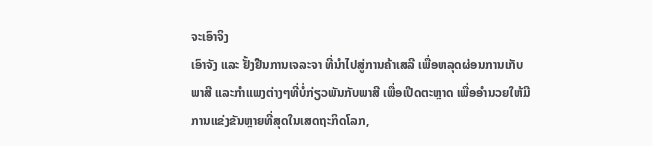ຈະເອົາຈິງ
ເອົາຈັງ ແລະ ຢັ້ງຢືນການເຈລະຈາ ທີ່ນຳໄປສູ່ການຄ້າເສລີ ເພື່ອຫລຸດຜ່ອນການເກັບ
ພາສີ ແລະກຳແພງຕ່າງໆທີ່ບໍ່ກ່ຽວພັນກັບພາສີ ເພື່ອເປີດຕະຫຼາດ ເພື່ອອຳນວຍໃຫ້ມີ
ການແຂ່ງຂັນຫຼາຍທີ່ສຸດໃນເສດຖະກິດໂລກ,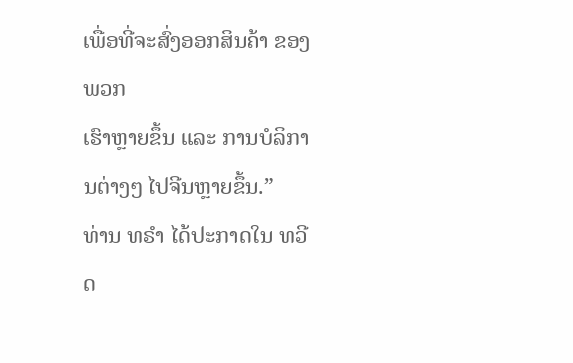ເພື່ອທີ່ຈະສົ່ງອອກສິນຄ້າ ຂອງພວກ
ເຮົາຫຼາຍຂຶ້ນ ແລະ ການບໍລິການຕ່າງໆ ໄປຈີນຫຼາຍຂຶ້ນ.”
ທ່ານ ທຣຳ ໄດ້ປະກາດໃນ ທວີດ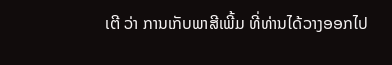ເຕີ ວ່າ ການເກັບພາສີເພີ້ມ ທີ່ທ່ານໄດ້ວາງອອກໄປ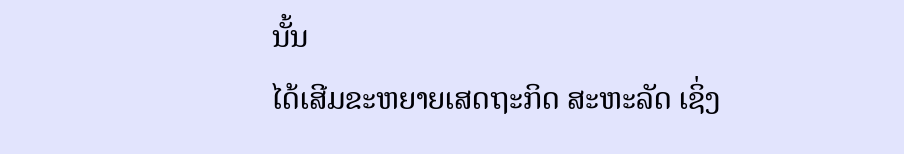ນັ້ນ
ໄດ້ເສີມຂະຫຍາຍເສດຖະກິດ ສະຫະລັດ ເຊິ່ງ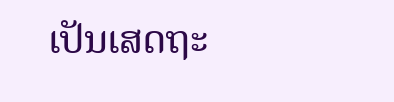ເປັນເສດຖະ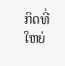ກິດທີ່ໃຫຍ່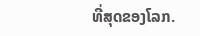ທີ່ສຸດຂອງໂລກ.